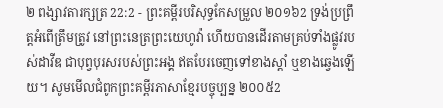២ ពង្សាវតារក្សត្រ 22:2 - ព្រះគម្ពីរបរិសុទ្ធកែសម្រួល ២០១៦2 ទ្រង់ប្រព្រឹត្តអំពើត្រឹមត្រូវ នៅព្រះនេត្រព្រះយេហូវ៉ា ហើយបានដើរតាមគ្រប់ទាំងផ្លូវរបស់ដាវីឌ ជាបុព្វបុរសរបស់ព្រះអង្គ ឥតបែរចេញទៅខាងស្តាំ ឬខាងឆ្វេងឡើយ។ សូមមើលជំពូកព្រះគម្ពីរភាសាខ្មែរបច្ចុប្បន្ន ២០០៥2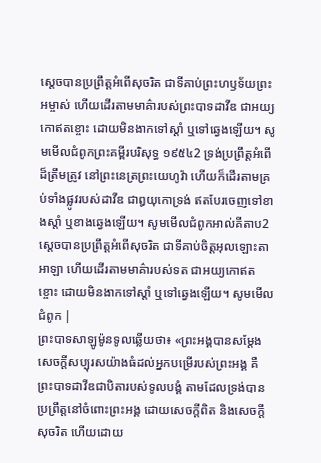ស្ដេចបានប្រព្រឹត្តអំពើសុចរិត ជាទីគាប់ព្រះហឫទ័យព្រះអម្ចាស់ ហើយដើរតាមមាគ៌ារបស់ព្រះបាទដាវីឌ ជាអយ្យកោឥតខ្ចោះ ដោយមិនងាកទៅស្ដាំ ឬទៅឆ្វេងឡើយ។ សូមមើលជំពូកព្រះគម្ពីរបរិសុទ្ធ ១៩៥៤2 ទ្រង់ប្រព្រឹត្តអំពើដ៏ត្រឹមត្រូវ នៅព្រះនេត្រព្រះយេហូវ៉ា ហើយក៏ដើរតាមគ្រប់ទាំងផ្លូវរបស់ដាវីឌ ជាឰយុកោទ្រង់ ឥតបែរចេញទៅខាងស្តាំ ឬខាងឆ្វេងឡើយ។ សូមមើលជំពូកអាល់គីតាប2 ស្តេចបានប្រព្រឹត្តអំពើសុចរិត ជាទីគាប់ចិត្តអុលឡោះតាអាឡា ហើយដើរតាមមាគ៌ារបស់ទត ជាអយ្យកោឥតខ្ចោះ ដោយមិនងាកទៅស្តាំ ឬទៅឆ្វេងឡើយ។ សូមមើលជំពូក |
ព្រះបាទសាឡូម៉ូនទូលឆ្លើយថា៖ «ព្រះអង្គបានសម្ដែងសេចក្ដីសប្បុរសយ៉ាងធំដល់អ្នកបម្រើរបស់ព្រះអង្គ គឺព្រះបាទដាវីឌជាបិតារបស់ទូលបង្គំ តាមដែលទ្រង់បានប្រព្រឹត្តនៅចំពោះព្រះអង្គ ដោយសេចក្ដីពិត និងសេចក្ដីសុចរិត ហើយដោយ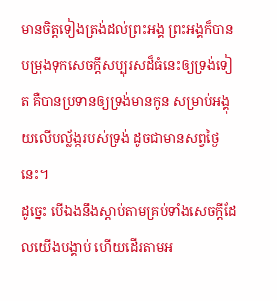មានចិត្តទៀងត្រង់ដល់ព្រះអង្គ ព្រះអង្គក៏បានបម្រុងទុកសេចក្ដីសប្បុរសដ៏ធំនេះឲ្យទ្រង់ទៀត គឺបានប្រទានឲ្យទ្រង់មានកូន សម្រាប់អង្គុយលើបល្ល័ង្ករបស់ទ្រង់ ដូចជាមានសព្វថ្ងៃនេះ។
ដូច្នេះ បើឯងនឹងស្តាប់តាមគ្រប់ទាំងសេចក្ដីដែលយើងបង្គាប់ ហើយដើរតាមអ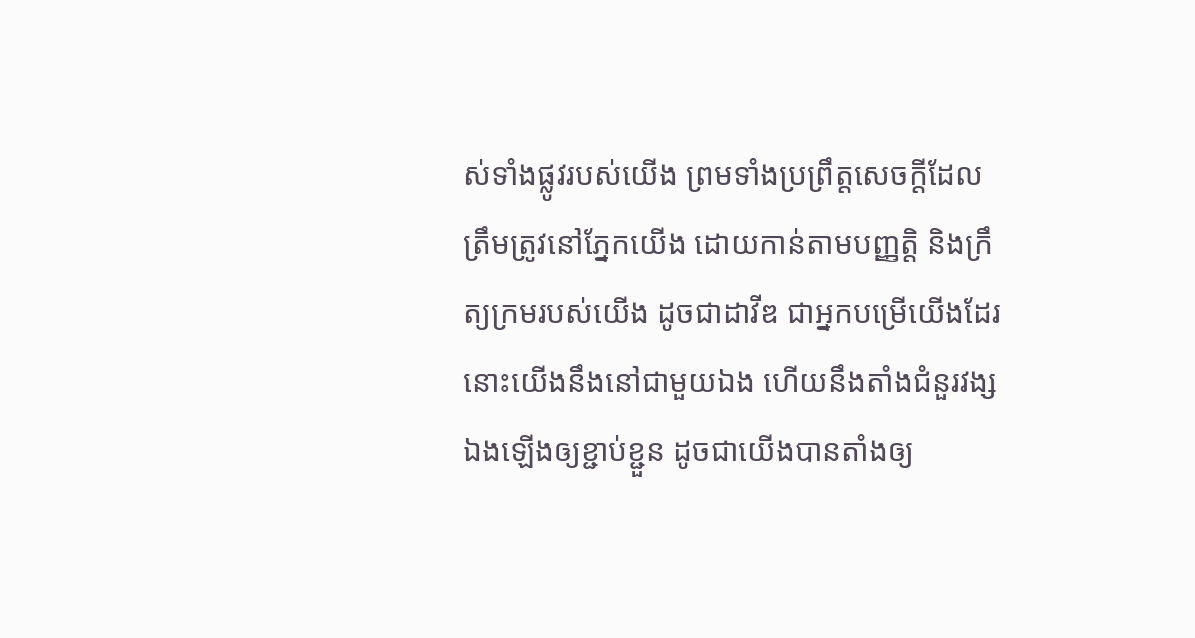ស់ទាំងផ្លូវរបស់យើង ព្រមទាំងប្រព្រឹត្តសេចក្ដីដែលត្រឹមត្រូវនៅភ្នែកយើង ដោយកាន់តាមបញ្ញត្តិ និងក្រឹត្យក្រមរបស់យើង ដូចជាដាវីឌ ជាអ្នកបម្រើយើងដែរ នោះយើងនឹងនៅជាមួយឯង ហើយនឹងតាំងជំនួរវង្សឯងឡើងឲ្យខ្ជាប់ខ្ជួន ដូចជាយើងបានតាំងឲ្យ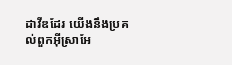ដាវីឌដែរ យើងនឹងប្រគល់ពួកអ៊ីស្រាអែ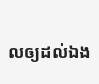លឲ្យដល់ឯង